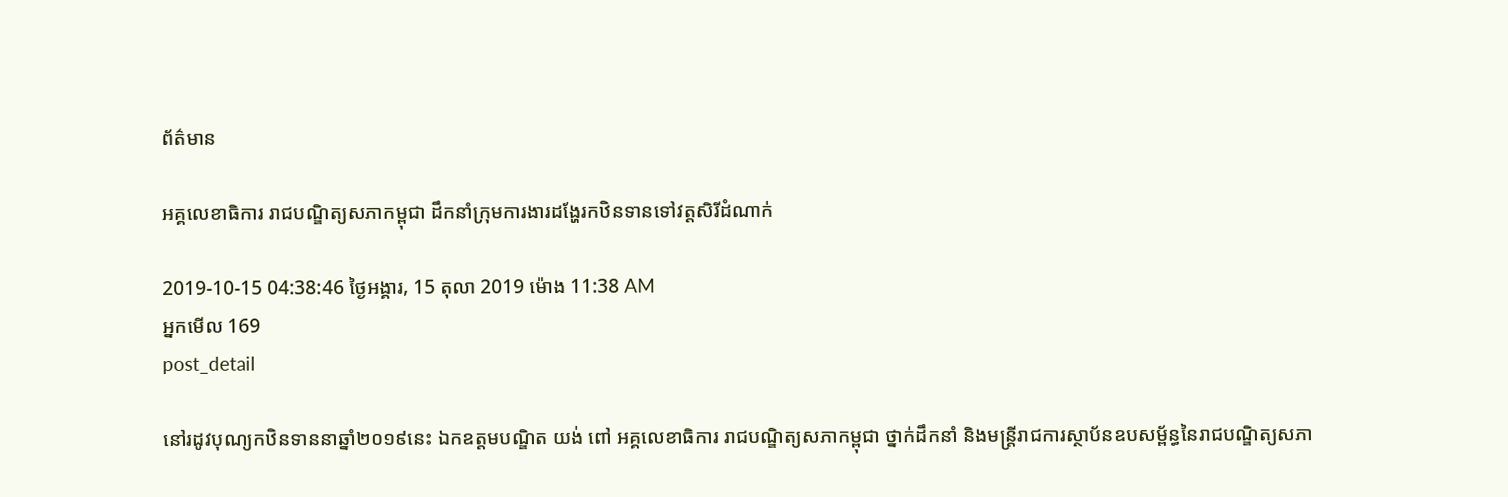ព័ត៌មាន

អគ្គលេខាធិការ រាជបណ្ឌិត្យសភាកម្ពុជា ដឹកនាំក្រុមការងារដង្ហែរកឋិនទានទៅវត្តសិរីដំណាក់

2019-10-15 04:38:46 ថ្ងៃអង្គារ, 15 តុលា 2019 ម៉ោង 11:38 AM
អ្នកមើល 169
post_detail

នៅរដូវបុណ្យកឋិនទាននាឆ្នាំ២០១៩នេះ ឯកឧត្ដមបណ្ឌិត យង់ ពៅ អគ្គលេខាធិការ រាជបណ្ឌិត្យសភាកម្ពុជា ថ្នាក់ដឹកនាំ និងមន្ត្រីរាជការស្ថាប័នឧបសម្ព័ន្ធនៃរាជបណ្ឌិត្យសភា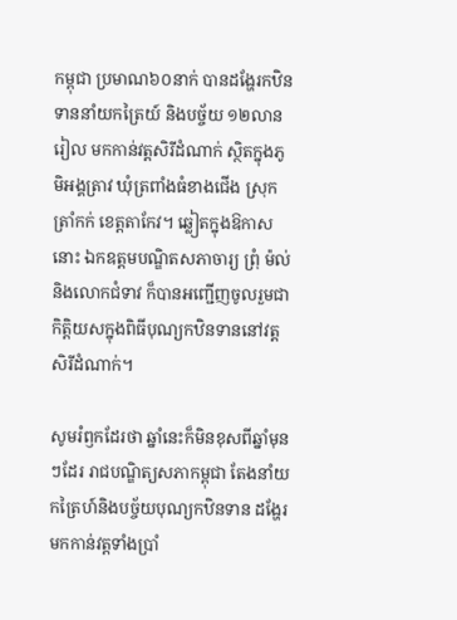កម្ពុជា ប្រមាណ៦០នាក់ បានដង្ហែរកឋិនទាននាំយកត្រៃយ៍ និងបច្ច័យ ១២លានរៀល មកកាន់វត្តសិរីដំណាក់ ស្ថិតក្នុងភូមិអង្គត្រាវ ឃុំត្រពាំងធំខាងជើង ស្រុកត្រាំកក់ ខេត្តតាកែវ។ ឆ្លៀតក្នុងឱកាសនោះ ឯកឧត្តមបណ្ឌិតសភាចារ្យ ព្រុំ ម៉ល់ និងលោកជំទាវ ក៏បានអញ្ជើញចូលរួមជាកិត្តិយសក្នុងពិធីបុណ្យកឋិនទាននៅវត្តសិរីដំណាក់។

សូមរំឭកដែរថា ឆ្នាំនេះក៏មិនខុសពីឆ្នាំមុនៗដែរ រាជបណ្ឌិត្យសភាកម្ពុជា តែងនាំយកត្រៃហ៍និងបច្ច័យបុណ្យកឋិនទាន ដង្ហែរមកកាន់វត្តទាំងប្រាំ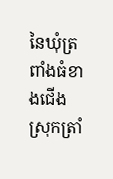នៃឃុំត្រពាំងធំខាងជើង ស្រុកត្រាំ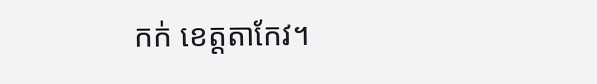កក់ ខេត្តតាកែវ។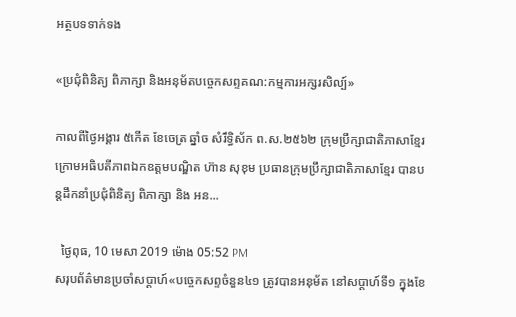អត្ថបទទាក់ទង

«ប្រជុំពិនិត្យ ពិភាក្សា និងអនុម័តបច្ចេកសព្ទគណ:កម្មការអក្សរសិល្ប៍»

កាលពីថ្ងៃអង្គារ ៥កេីត ខែចេត្រ ឆ្នាំច សំរឹទ្ធិស័ក ព.ស.២៥៦២ ក្រុមប្រឹក្សាជាតិភាសាខ្មែរ ក្រោមអធិបតីភាពឯកឧត្តមបណ្ឌិត ហ៊ាន សុខុម ប្រធានក្រុមប្រឹក្សាជាតិភាសាខ្មែរ បានបន្តដឹកនាំប្រជុំពិនិត្យ ពិភាក្សា និង អន...

  ថ្ងៃពុធ, 10 មេសា 2019 ម៉ោង 05:52 PM
សរុបព័ត៌មានប្រចាំសប្តាហ៍«បច្ចេកសព្ទចំនួន៤១ ត្រូវបានអនុម័ត នៅសប្តាហ៍ទី១ ក្នុងខែ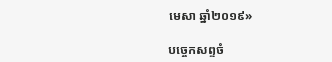មេសា ឆ្នាំ២០១៩»

បច្ចេកសព្ទចំ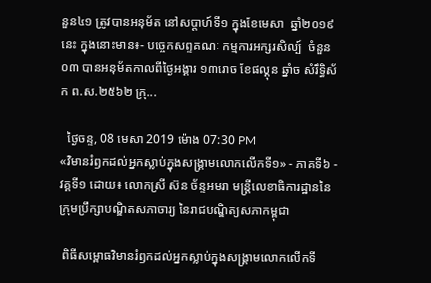នួន៤១ ត្រូវបានអនុម័ត នៅសប្តាហ៍ទី១ ក្នុងខែមេសា  ឆ្នាំ២០១៩នេះ ក្នុងនោះមាន៖- បច្ចេកសព្ទគណៈ កម្មការអក្សរសិល្ប៍  ចំនួន០៣ បានអនុម័តកាលពីថ្ងៃអង្គារ ១៣រោច ខែផល្គុន ឆ្នាំច សំរឹទ្ធិស័ក ព.ស.២៥៦២ ក្រុ...

  ថ្ងៃចន្ទ, 08 មេសា 2019 ម៉ោង 07:30 PM
«វិមានរំឭកដល់អ្នកស្លាប់ក្នុងសង្គ្រាមលោកលើកទី១» - ភាគទី៦ - វគ្គទី១ ដោយ៖ លោកស្រី ស៊ន ច័ន្ទអមរា មន្ត្រីលេខាធិការដ្ឋាននៃក្រុមប្រឹក្សាបណ្ឌិតសភាចារ្យ នៃរាជបណ្ឌិត្យសភាកម្ពុជា

 ពិធីសម្ពោធវិមានរំឭកដល់អ្នកស្លាប់ក្នុងសង្គ្រាមលោកលើកទី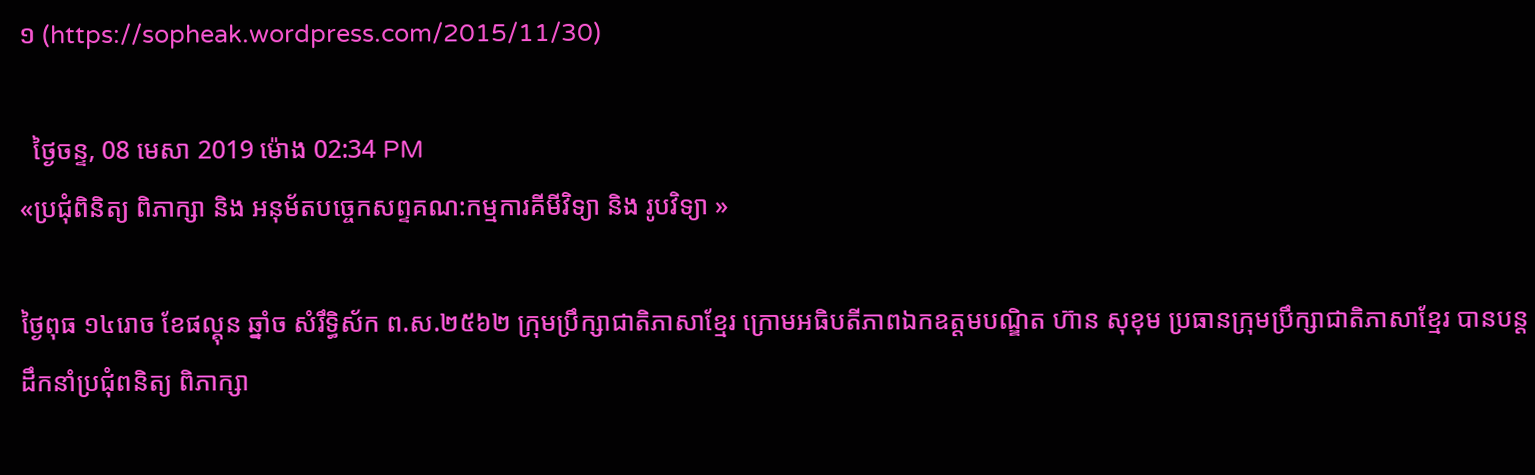១ (https://sopheak.wordpress.com/2015/11/30)

  ថ្ងៃចន្ទ, 08 មេសា 2019 ម៉ោង 02:34 PM
«ប្រជុំពិនិត្យ ពិភាក្សា និង អនុម័តបច្ចេកសព្ទគណ:កម្មការគីមីវិទ្យា និង រូបវិទ្យា »

ថ្ងៃពុធ ១៤រោច ខែផល្គុន ឆ្នាំច សំរឹទ្ធិស័ក ព.ស.២៥៦២ ក្រុមប្រឹក្សាជាតិភាសាខ្មែរ ក្រោមអធិបតីភាពឯកឧត្តមបណ្ឌិត ហ៊ាន សុខុម ប្រធានក្រុមប្រឹក្សាជាតិភាសាខ្មែរ បានបន្តដឹកនាំប្រជុំពនិត្យ ពិភាក្សា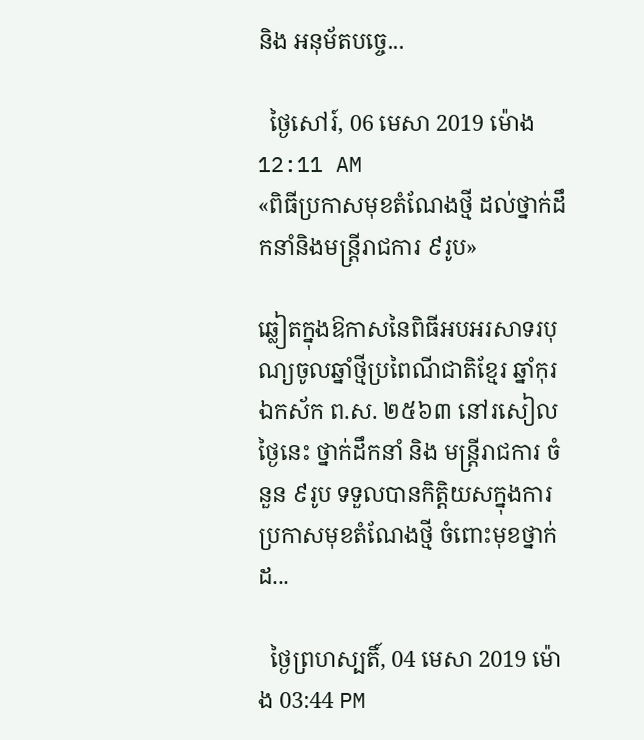និង អនុម័តបច្ចេ...

  ថ្ងៃសៅរ៍, 06 មេសា 2019 ម៉ោង 12:11 AM
«ពិធីប្រកាសមុខតំណែងថ្មី ដល់ថ្នាក់ដឹកនាំនិងមន្ត្រីរាជការ ៩រូប»

ឆ្លៀតក្នុងឱកាសនៃពិធីអបអរសាទរបុណ្យចូលឆ្នាំថ្មីប្រពៃណីជាតិខ្មែរ ឆ្នាំកុរ ឯកស័ក ព.ស. ២៥៦៣ នៅរសៀលថ្ងៃនេះ ថ្នាក់ដឹកនាំ និង មន្ត្រីរាជការ ចំនួន ៩រូប ទទួលបានកិត្តិយសក្នុងការប្រកាសមុខតំណែងថ្មី ចំពោះមុខថ្នាក់ដ...

  ថ្ងៃព្រហស្បតិ៍, 04 មេសា 2019 ម៉ោង 03:44 PM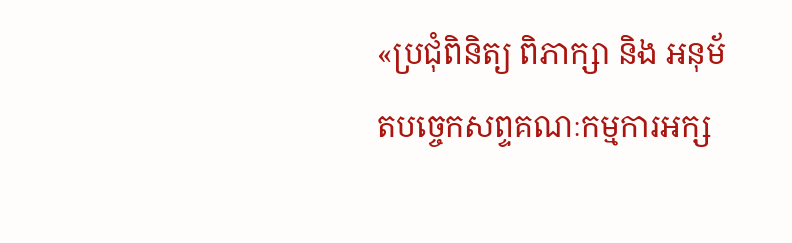«ប្រជុំពិនិត្យ ពិភាក្សា និង អនុម័តបច្ចេកសព្ទគណៈកម្មការអក្ស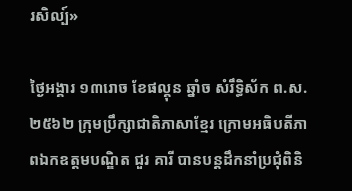រសិល្ប៍»

ថ្ងៃអង្គារ ១៣រោច ខែផល្គុន ឆ្នាំច សំរឹទ្ធិស័ក ព.ស.២៥៦២ ក្រុមប្រឹក្សាជាតិភាសាខ្មែរ ក្រោមអធិបតីភាពឯកឧត្តមបណ្ឌិត ជួរ គារី បានបន្តដឹកនាំប្រជុំពិនិ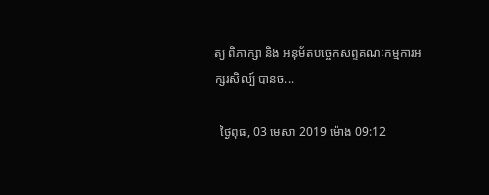ត្យ ពិភាក្សា និង អនុម័តបច្ចេកសព្ទគណៈកម្មការអក្សរសិល្ប៍ បានច...

  ថ្ងៃពុធ, 03 មេសា 2019 ម៉ោង 09:12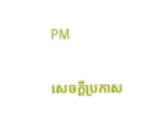PM

សេចក្តីប្រកាស